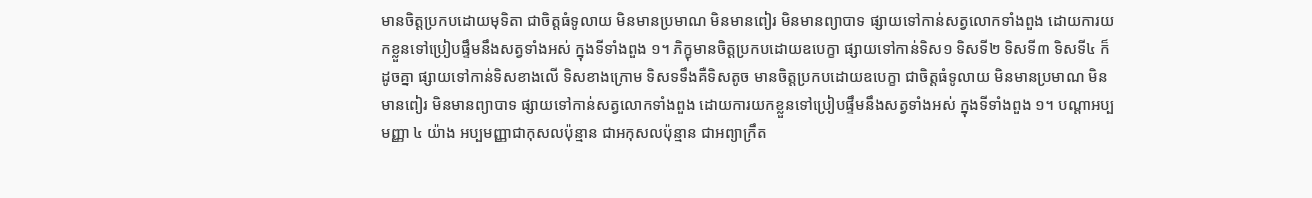មានចិត្តប្រកបដោយមុទិតា ជាចិត្តធំទូលាយ មិនមានប្រមាណ មិនមានពៀរ មិនមានព្យាបាទ ផ្សាយទៅកាន់សត្វលោកទាំងពួង ដោយការយកខ្លួនទៅប្រៀបផ្ទឹមនឹងសត្វទាំងអស់ ក្នុងទីទាំងពួង ១។ ភិក្ខុមានចិត្តប្រកបដោយឧបេក្ខា ផ្សាយទៅកាន់ទិស១ ទិសទី២ ទិសទី៣ ទិសទី៤ ក៏ដូចគ្នា ផ្សាយទៅកាន់ទិសខាងលើ ទិសខាងក្រោម ទិសទទឹងគឺទិសតូច មានចិត្តប្រកបដោយឧបេក្ខា ជាចិត្តធំទូលាយ មិនមានប្រមាណ មិនមានពៀរ មិនមានព្យាបាទ ផ្សាយទៅកាន់សត្វលោកទាំងពួង ដោយការយកខ្លួនទៅប្រៀបផ្ទឹមនឹងសត្វទាំងអស់ ក្នុងទីទាំងពួង ១។ បណ្តាអប្បមញ្ញា ៤ យ៉ាង អប្បមញ្ញាជាកុសលប៉ុន្មាន ជាអកុសលប៉ុន្មាន ជាអព្យាក្រឹត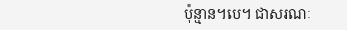ប៉ុន្មាន។បេ។ ជាសរណៈ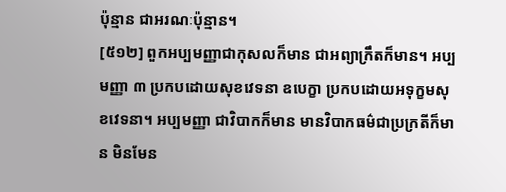ប៉ុន្មាន ជាអរណៈប៉ុន្មាន។
[៥១២] ពួកអប្បមញ្ញាជាកុសលក៏មាន ជាអព្យាក្រឹតក៏មាន។ អប្បមញ្ញា ៣ ប្រកបដោយសុខវេទនា ឧបេក្ខា ប្រកបដោយអទុក្ខមសុខវេទនា។ អប្បមញ្ញា ជាវិបាកក៏មាន មានវិបាកធម៌ជាប្រក្រតីក៏មាន មិនមែន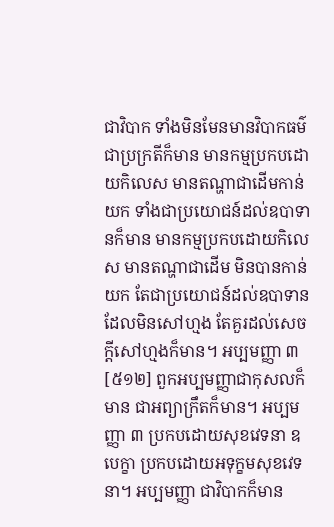ជាវិបាក ទាំងមិនមែនមានវិបាកធម៌ជាប្រក្រតីក៏មាន មានកម្មប្រកបដោយកិលេស មានតណ្ហាជាដើមកាន់យក ទាំងជាប្រយោជន៍ដល់ឧបាទានក៏មាន មានកម្មប្រកបដោយកិលេស មានតណ្ហាជាដើម មិនបានកាន់យក តែជាប្រយោជន៍ដល់ឧបាទាន ដែលមិនសៅហ្មង តែគួរដល់សេចក្តីសៅហ្មងក៏មាន។ អប្បមញ្ញា ៣
[៥១២] ពួកអប្បមញ្ញាជាកុសលក៏មាន ជាអព្យាក្រឹតក៏មាន។ អប្បមញ្ញា ៣ ប្រកបដោយសុខវេទនា ឧបេក្ខា ប្រកបដោយអទុក្ខមសុខវេទនា។ អប្បមញ្ញា ជាវិបាកក៏មាន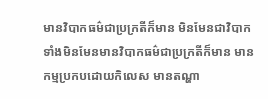មានវិបាកធម៌ជាប្រក្រតីក៏មាន មិនមែនជាវិបាក ទាំងមិនមែនមានវិបាកធម៌ជាប្រក្រតីក៏មាន មានកម្មប្រកបដោយកិលេស មានតណ្ហា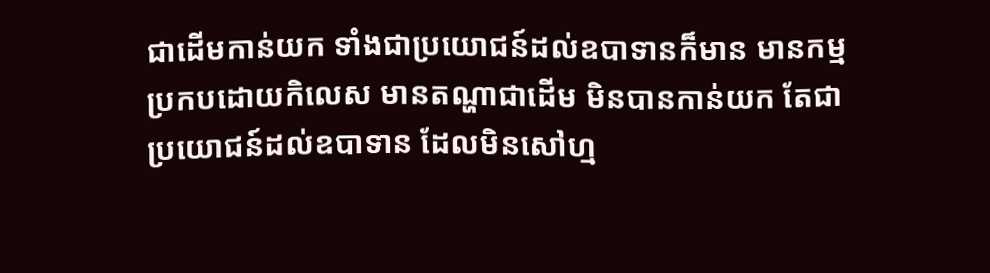ជាដើមកាន់យក ទាំងជាប្រយោជន៍ដល់ឧបាទានក៏មាន មានកម្មប្រកបដោយកិលេស មានតណ្ហាជាដើម មិនបានកាន់យក តែជាប្រយោជន៍ដល់ឧបាទាន ដែលមិនសៅហ្ម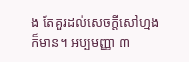ង តែគួរដល់សេចក្តីសៅហ្មងក៏មាន។ អប្បមញ្ញា ៣